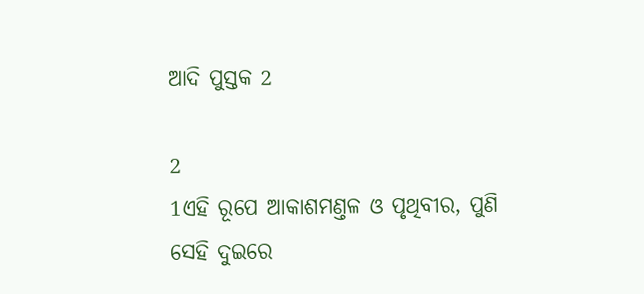ଆଦି ପୁସ୍ତକ 2

2
1ଏହି ରୂପେ ଆକାଶମଣ୍ତଳ ଓ ପୃଥିବୀର, ପୁଣି ସେହି ଦୁଇରେ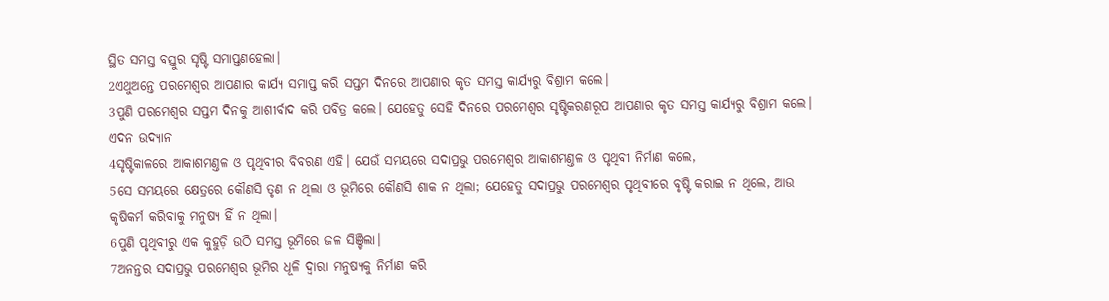ସ୍ଥିତ ସମସ୍ତ ବସ୍ତୁର ସୃଷ୍ଟି ସମାପ୍ତଣହେଲା।
2ଏଥୁଅନ୍ତେ ପରମେଶ୍ଵର ଆପଣାର କାର୍ଯ୍ୟ ସମାପ୍ତ କରି ସପ୍ତମ ଦିନରେ ଆପଣାର କୃତ ସମସ୍ତ କାର୍ଯ୍ୟରୁ ବିଶ୍ରାମ କଲେ।
3ପୁଣି ପରମେଶ୍ଵର ସପ୍ତମ ଦିନକୁ ଆଶୀର୍ବାଦ କରି ପବିତ୍ର କଲେ। ଯେହେତୁ ସେହି ଦିନରେ ପରମେଶ୍ଵର ସୃଷ୍ଟିକରଣରୂପ ଆପଣାର କୃତ ସମସ୍ତ କାର୍ଯ୍ୟରୁ ବିଶ୍ରାମ କଲେ।
ଏଦନ ଉଦ୍ୟାନ
4ସୃଷ୍ଟିକାଳରେ ଆକାଶମଣ୍ତଳ ଓ ପୃଥିବୀର ବିବରଣ ଏହି। ଯେଉଁ ସମୟରେ ସଦାପ୍ରଭୁ ପରମେଶ୍ଵର ଆକାଶମଣ୍ତଳ ଓ ପୃଥିବୀ ନିର୍ମାଣ କଲେ,
5ସେ ସମୟରେ କ୍ଷେତ୍ରରେ କୌଣସି ତୃଣ ନ ଥିଲା ଓ ଭୂମିରେ କୌଣସି ଶାକ ନ ଥିଲା; ଯେହେତୁ ସଦାପ୍ରଭୁ ପରମେଶ୍ଵର ପୃଥିବୀରେ ବୃଷ୍ଟି କରାଇ ନ ଥିଲେ, ଆଉ କୃଷିକର୍ମ କରିବାକୁ ମନୁଷ୍ୟ ହିଁ ନ ଥିଲା।
6ପୁଣି ପୃଥିବୀରୁ ଏକ କୁହୁଡ଼ି ଉଠି ସମସ୍ତ ଭୂମିରେ ଜଳ ସିଞ୍ଚିଲା।
7ଅନନ୍ତର ସଦାପ୍ରଭୁ ପରମେଶ୍ଵର ଭୂମିର ଧୂଳି ଦ୍ଵାରା ମନୁଷ୍ୟକୁ ନିର୍ମାଣ କରି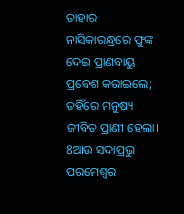ତାହାର ନାସିକାରନ୍ଧ୍ରରେ ଫୁଙ୍କ ଦେଇ ପ୍ରାଣବାୟୁ ପ୍ରବେଶ କରାଇଲେ; ତହିଁରେ ମନୁଷ୍ୟ ଜୀବିତ ପ୍ରାଣୀ ହେଲା।
8ଆଉ ସଦାପ୍ରଭୁ ପରମେଶ୍ଵର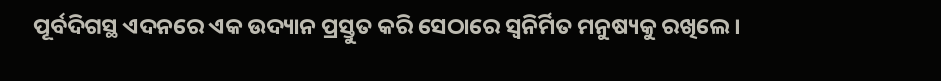ପୂର୍ବଦିଗସ୍ଥ ଏଦନରେ ଏକ ଉଦ୍ୟାନ ପ୍ରସ୍ତୁତ କରି ସେଠାରେ ସ୍ଵନିର୍ମିତ ମନୁଷ୍ୟକୁ ରଖିଲେ।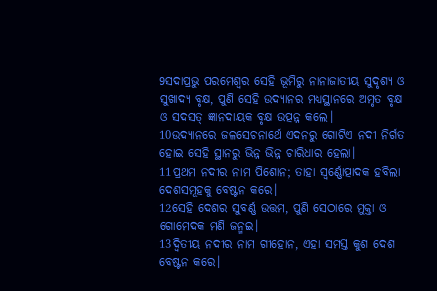9ସଦାପ୍ରଭୁ ପରମେଶ୍ଵର ସେହି ଭୂମିରୁ ନାନାଜାତୀୟ ସୁଦୃଶ୍ୟ ଓ ସୁଖାଦ୍ୟ ବୃକ୍ଷ, ପୁଣି ସେହି ଉଦ୍ୟାନର ମଧ୍ୟସ୍ଥାନରେ ଅମୃତ ବୃକ୍ଷ ଓ ସଦସତ୍ ଜ୍ଞାନଦାୟକ ବୃକ୍ଷ ଉତ୍ପନ୍ନ କଲେ।
10ଉଦ୍ୟାନରେ ଜଳସେଚନାର୍ଥେ ଏଦନରୁ ଗୋଟିଏ ନଦୀ ନିର୍ଗତ ହୋଇ ସେହି ସ୍ଥାନରୁ ଭିନ୍ନ ଭିନ୍ନ ଚାରିଧାର ହେଲା।
11ପ୍ରଥମ ନଦୀର ନାମ ପିଶୋନ; ତାହା ସ୍ଵର୍ଣ୍ଣୋତ୍ପାଦକ ହବିଲା ଦେଶସମୂହକୁ ବେଷ୍ଟନ କରେ।
12ସେହି ଦେଶର ସୁବର୍ଣ୍ଣ ଉତ୍ତମ, ପୁଣି ସେଠାରେ ମୁକ୍ତା ଓ ଗୋମେଦକ ମଣି ଜନ୍ମଇ।
13ଦ୍ଵିତୀୟ ନଦୀର ନାମ ଗୀହୋନ, ଏହା ସମସ୍ତ କୁଶ ଦେଶ ବେଷ୍ଟନ କରେ।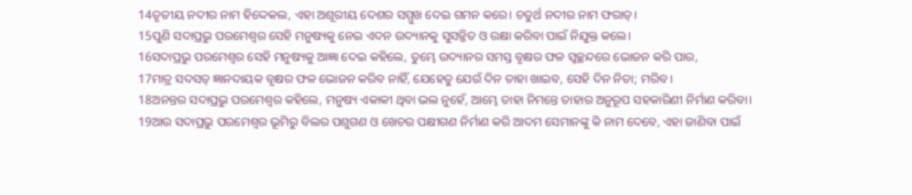14ତୃତୀୟ ନଦୀର ନାମ ହିଦ୍ଦେକଲ, ଏହା ଅଶୂରୀୟ ଦେଶର ସମ୍ମୁଖ ଦେଇ ଗମନ କରେ। ଚତୁର୍ଥ ନଦୀର ନାମ ଫରାତ୍।
15ପୁଣି ସଦାପ୍ରଭୁ ପରମେଶ୍ଵର ସେହି ମନୁଷ୍ୟକୁ ନେଇ ଏଦନ ଉଦ୍ୟାନକୁ ସୁସଜ୍ଜିତ ଓ ରକ୍ଷା କରିବା ପାଇଁ ନିଯୁକ୍ତ କଲେ।
16ସଦାପ୍ରଭୁ ପରମେଶ୍ଵର ସେହି ମନୁଷ୍ୟକୁ ଆଜ୍ଞା ଦେଇ କହିଲେ, ତୁମ୍ଭେ ଉଦ୍ୟାନର ସମସ୍ତ ବୃକ୍ଷର ଫଳ ସ୍ଵଚ୍ଛନ୍ଦରେ ଭୋଜନ କରି ପାର,
17ମାତ୍ର ସଦସତ୍ ଜ୍ଞାନଦାୟକ ବୃକ୍ଷର ଫଳ ଭୋଜନ କରିବ ନାହିଁ, ଯେହେତୁ ଯେଉଁ ଦିନ ତାହା ଖାଇବ, ସେହି ଦିନ ନିତା; ମରିବ।
18ଅନନ୍ତର ସଦାପ୍ରଭୁ ପରମେଶ୍ଵର କହିଲେ, ମନୁଷ୍ୟ ଏକାକୀ ଥିବା ଭଲ ନୁହେଁ, ଆମ୍ଭେ ତାହା ନିମନ୍ତେ ତାହାର ଅନୁରୂପ ସହକାରିଣୀ ନିର୍ମାଣ କରିବା।
19ଆଉ ସଦାପ୍ରଭୁ ପରମେଶ୍ଵର ଭୂମିରୁ ବିଲର ପଶୁଗଣ ଓ ଖେଚର ପକ୍ଷୀଗଣ ନିର୍ମାଣ କରି ଆଦମ ସେମାନଙ୍କୁ କି ନାମ ଦେବେ, ଏହା ଜାଣିବା ପାଇଁ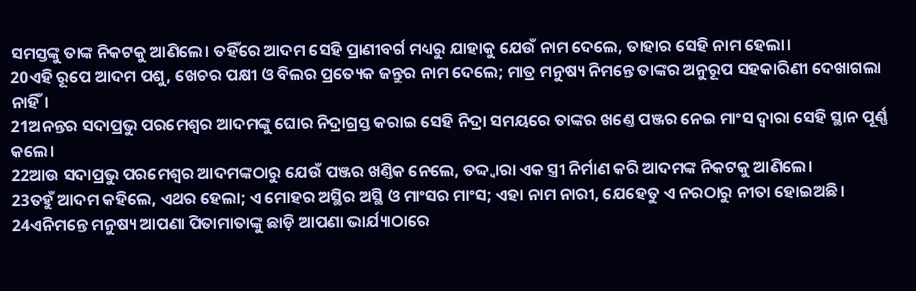ସମସ୍ତଙ୍କୁ ତାଙ୍କ ନିକଟକୁ ଆଣିଲେ। ତହିଁରେ ଆଦମ ସେହି ପ୍ରାଣୀବର୍ଗ ମଧ୍ୟରୁ ଯାହାକୁ ଯେଉଁ ନାମ ଦେଲେ, ତାହାର ସେହି ନାମ ହେଲା।
20ଏହି ରୂପେ ଆଦମ ପଶୁ, ଖେଚର ପକ୍ଷୀ ଓ ବିଲର ପ୍ରତ୍ୟେକ ଜନ୍ତୁର ନାମ ଦେଲେ; ମାତ୍ର ମନୁଷ୍ୟ ନିମନ୍ତେ ତାଙ୍କର ଅନୁରୂପ ସହକାରିଣୀ ଦେଖାଗଲା ନାହିଁ।
21ଅନନ୍ତର ସଦାପ୍ରଭୁ ପରମେଶ୍ଵର ଆଦମଙ୍କୁ ଘୋର ନିଦ୍ରାଗ୍ରସ୍ତ କରାଇ ସେହି ନିଦ୍ରା ସମୟରେ ତାଙ୍କର ଖଣ୍ତେ ପଞ୍ଜର ନେଇ ମାଂସ ଦ୍ଵାରା ସେହି ସ୍ଥାନ ପୂର୍ଣ୍ଣ କଲେ।
22ଆଉ ସଦାପ୍ରଭୁ ପରମେଶ୍ଵର ଆଦମଙ୍କଠାରୁ ଯେଉଁ ପଞ୍ଜର ଖଣ୍ତିକ ନେଲେ, ତଦ୍ଦ୍ଵାରା ଏକ ସ୍ତ୍ରୀ ନିର୍ମାଣ କରି ଆଦମଙ୍କ ନିକଟକୁ ଆଣିଲେ।
23ତହୁଁ ଆଦମ କହିଲେ, ଏଥର ହେଲା; ଏ ମୋହର ଅସ୍ଥିର ଅସ୍ଥି ଓ ମାଂସର ମାଂସ; ଏହା ନାମ ନାରୀ, ଯେହେତୁ ଏ ନରଠାରୁ ନୀତା ହୋଇଅଛି।
24ଏନିମନ୍ତେ ମନୁଷ୍ୟ ଆପଣା ପିତାମାତାଙ୍କୁ ଛାଡ଼ି ଆପଣା ଭାର୍ଯ୍ୟାଠାରେ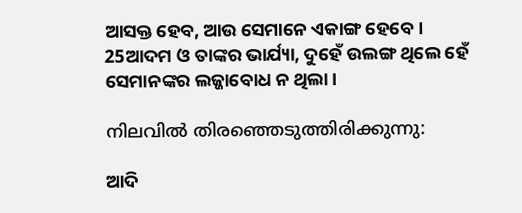ଆସକ୍ତ ହେବ, ଆଉ ସେମାନେ ଏକାଙ୍ଗ ହେବେ।
25ଆଦମ ଓ ତାଙ୍କର ଭାର୍ଯ୍ୟା, ଦୁହେଁ ଉଲଙ୍ଗ ଥିଲେ ହେଁ ସେମାନଙ୍କର ଲଜ୍ଜାବୋଧ ନ ଥିଲା।

നിലവിൽ തിരഞ്ഞെടുത്തിരിക്കുന്നു:

ଆଦି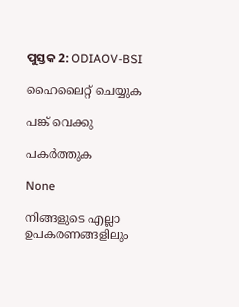ପୁସ୍ତକ 2: ODIAOV-BSI

ഹൈലൈറ്റ് ചെയ്യുക

പങ്ക് വെക്കു

പകർത്തുക

None

നിങ്ങളുടെ എല്ലാ ഉപകരണങ്ങളിലും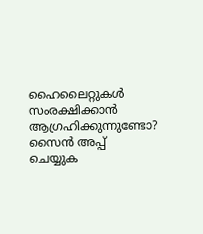ഹൈലൈറ്റുകൾ സംരക്ഷിക്കാൻ ആഗ്രഹിക്കുന്നുണ്ടോ? സൈൻ അപ്പ് ചെയ്യുക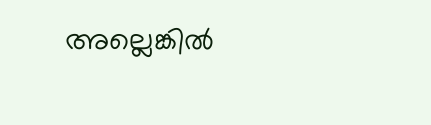അല്ലെങ്കിൽ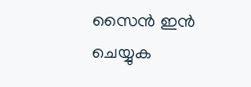സൈൻ ഇൻ ചെയ്യുക